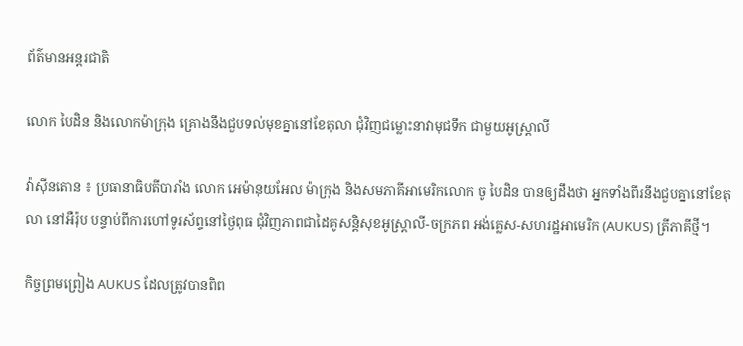ព័ត៌មានអន្តរជាតិ

លោក បៃដិន និងលោកម៉ាក្រុង គ្រោងនឹងជួបទល់មុខគ្នានៅខែតុលា ជុំវិញជម្លោះនាវាមុជទឹក ជាមួយអូស្រ្ដាលី

វ៉ាស៊ីនតោន ៖ ប្រធានាធិបតីបារាំង លោក អេម៉ានុយអែល ម៉ាក្រុង និងសមភាគីអាមេរិកលោក ចូ បៃដិន បានឲ្យដឹងថា អ្នកទាំងពីរនឹងជួបគ្នានៅខែតុលា នៅអឺរ៉ុប បន្ទាប់ពីការហៅទូរស័ព្ទនៅថ្ងៃពុធ ជុំវិញភាពជាដៃគូសន្តិសុខអូស្ត្រាលី-ចក្រភព អង់គ្លេស-សហរដ្ឋអាមេរិក (AUKUS) ត្រីភាគីថ្មី។

កិច្ចព្រមព្រៀង AUKUS ដែលត្រូវបានពិព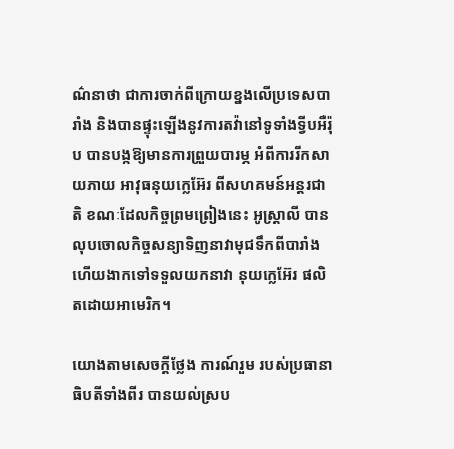ណ៌នាថា ជាការចាក់ពីក្រោយខ្នងលើប្រទេសបារាំង និងបានផ្ទុះឡើងនូវការតវ៉ានៅទូទាំងទ្វីបអឺរ៉ុប បានបង្កឱ្យមានការព្រួយបារម្ភ អំពីការរីកសាយភាយ អាវុធនុយក្លេអ៊ែរ ពីសហគមន៍អន្តរជាតិ ខណៈដែលកិច្ចព្រមព្រៀងនេះ អូស្ត្រាលី បានលុបចោលកិច្ចសន្យាទិញនាវាមុជទឹកពីបារាំង ហើយងាកទៅទទួលយកនាវា នុយក្លេអ៊ែរ ផលិតដោយអាមេរិក។

យោងតាមសេចក្តីថ្លែង ការណ៍រួម របស់ប្រធានាធិបតីទាំងពីរ បានយល់ស្រប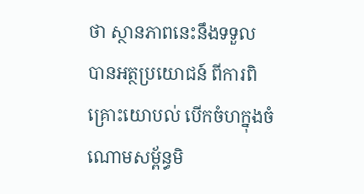ថា ស្ថានភាពនេះនឹងទទួល បានអត្ថប្រយោជន៍ ពីការពិគ្រោះយោបល់ បើកចំហក្នុងចំណោមសម្ព័ន្ធមិ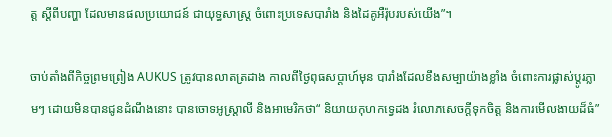ត្ត ស្តីពីបញ្ហា ដែលមានផលប្រយោជន៍ ជាយុទ្ធសាស្ត្រ ចំពោះប្រទេសបារាំង និងដៃគូអឺរ៉ុបរបស់យើង”។

ចាប់តាំងពីកិច្ចព្រមព្រៀង AUKUS ត្រូវបានលាតត្រដាង កាលពីថ្ងៃពុធសប្តាហ៍មុន បារាំងដែលខឹងសម្បាយ៉ាងខ្លាំង ចំពោះការផ្លាស់ប្តូរភ្លាមៗ ដោយមិនបានជូនដំណឹងនោះ បានចោទអូស្រ្តាលី និងអាមេរិកថា“ និយាយកុហកទ្វេដង រំលោភសេចក្តីទុកចិត្ត និងការមើលងាយដ៏ធំ”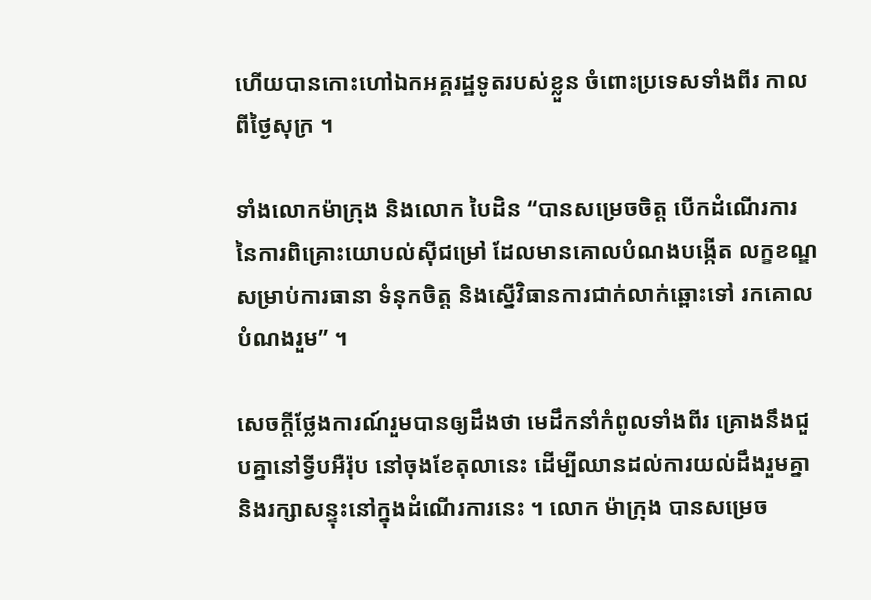ហើយបានកោះហៅឯកអគ្គរដ្ឋទូតរបស់ខ្លួន ចំពោះប្រទេសទាំងពីរ កាលពីថ្ងៃសុក្រ ។

ទាំងលោកម៉ាក្រុង និងលោក បៃដិន “បានសម្រេចចិត្ត បើកដំណើរការ នៃការពិគ្រោះយោបល់ស៊ីជម្រៅ ដែលមានគោលបំណងបង្កើត លក្ខខណ្ឌសម្រាប់ការធានា ទំនុកចិត្ត និងស្នើវិធានការជាក់លាក់ឆ្ពោះទៅ រកគោលបំណងរួម” ។

សេចក្តីថ្លែងការណ៍រួមបានឲ្យដឹងថា មេដឹកនាំកំពូលទាំងពីរ គ្រោងនឹងជួបគ្នានៅទ្វីបអឺរ៉ុប នៅចុងខែតុលានេះ ដើម្បីឈានដល់ការយល់ដឹងរួមគ្នា និងរក្សាសន្ទុះនៅក្នុងដំណើរការនេះ ។ លោក ម៉ាក្រុង បានសម្រេច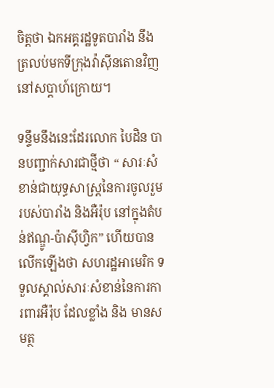ចិត្តថា ឯកអគ្គរដ្ឋទូតបារាំង នឹងត្រលប់មកទីក្រុងវ៉ាស៊ីនតោនវិញនៅសប្តាហ៍ក្រោយ។

ទន្ទឹមនឹងនេះដែរលោក បៃដិន បានបញ្ជាក់សារជាថ្មីថា “ សារៈសំខាន់ជាយុទ្ធសាស្ត្រនៃការចូលរួមរបស់បារាំង និងអឺរ៉ុប នៅក្នុងតំបន់ឥណ្ឌូ-ប៉ាស៊ីហ្វិក” ហើយបានលើកឡើងថា សហរដ្ឋអាមេរិក ទទួលស្គាល់សារៈសំខាន់នៃការការពារអឺរ៉ុប ដែលខ្លាំង និង មានសមត្ថ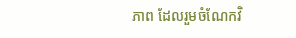ភាព ដែលរួមចំណែកវិ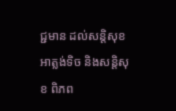ជ្ជមាន ដល់សន្តិសុខ អាត្លង់ទិច និងសន្តិសុខ ពិភព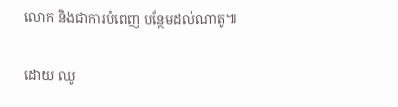លោក និងជាការបំពេញ បន្ថែមដល់ណាតូ៕

ដោយ ឈូ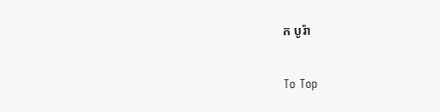ក បូរ៉ា

To Top